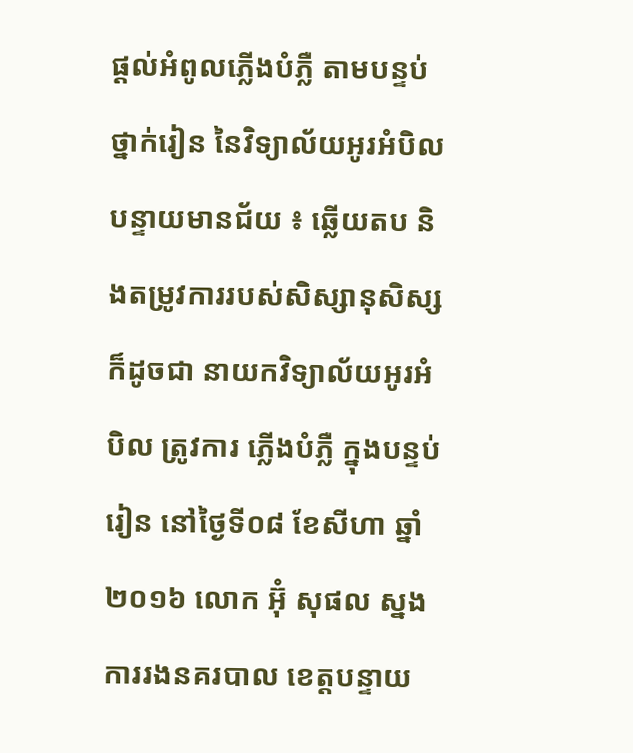ផ្ដល់អំពូលភ្លើងបំភ្លឺ តាមបន្ទប់ថ្នាក់រៀន នៃវិទ្យាល័យអូរអំបិល
បន្ទាយមានជ័យ ៖ ឆ្លើយតប និងតម្រូវការរបស់សិស្សានុសិស្ស ក៏ដូចជា នាយកវិទ្យាល័យអូរអំបិល ត្រូវការ ភ្លើងបំភ្លឺ ក្នុងបន្ទប់រៀន នៅថ្ងៃទី០៨ ខែសីហា ឆ្នាំ២០១៦ លោក អ៊ុំ សុផល ស្នងការរងនគរបាល ខេត្តបន្ទាយ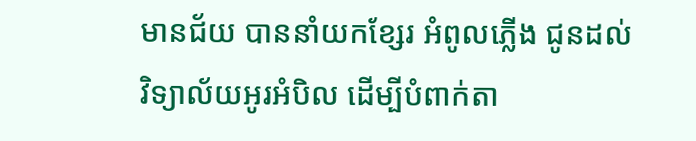មានជ័យ បាននាំយកខ្សែរ អំពូលភ្លើង ជូនដល់វិទ្យាល័យអូរអំបិល ដើម្បីបំពាក់តា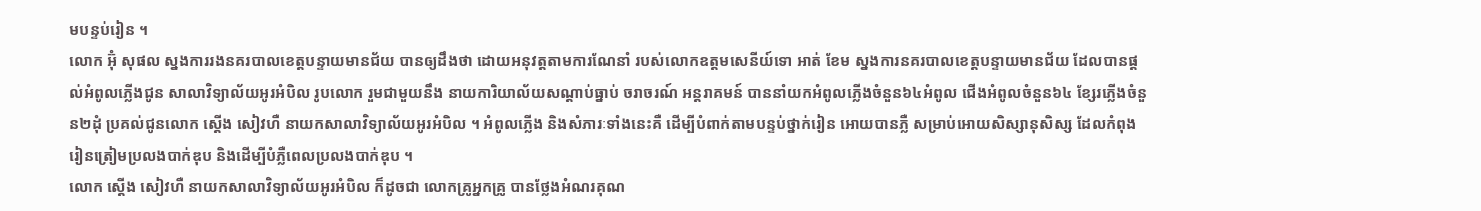មបន្ទប់រៀន ។
លោក អ៊ុំ សុផល ស្នងការរងនគរបាលខេត្តបន្ទាយមានជ័យ បានឲ្យដឹងថា ដោយអនុវត្តតាមការណែនាំ របស់លោកឧត្តមសេនីយ៍ទោ អាត់ ខែម ស្នងការនគរបាលខេត្តបន្ទាយមានជ័យ ដែលបានផ្តល់អំពូលភ្លើងជូន សាលាវិទ្យាល័យអូរអំបិល រូបលោក រួមជាមួយនឹង នាយការិយាល័យសណ្ដាប់ធ្នាប់ ចរាចរណ៍ អន្តរាគមន៍ បាននាំយកអំពូលភ្លើងចំនួន៦៤អំពូល ជើងអំពូលចំនួន៦៤ ខ្សែរភ្លើងចំនួន២ដុំ ប្រគល់ជូនលោក ស្តើង សៀវហឺ នាយកសាលាវិទ្យាល័យអូរអំបិល ។ អំពូលភ្លើង និងសំភារៈទាំងនេះគឺ ដើម្បីបំពាក់តាមបន្ទប់ថ្នាក់រៀន អោយបានភ្លឺ សម្រាប់អោយសិស្សានុសិស្ស ដែលកំពុងរៀនត្រៀមប្រលងបាក់ឌុប និងដើម្បីបំភ្លឺពេលប្រលងបាក់ឌុប ។
លោក ស្តើង សៀវហឺ នាយកសាលាវិទ្យាល័យអូរអំបិល ក៏ដូចជា លោកគ្រូអ្នកគ្រូ បានថ្លែងអំណរគុណ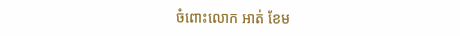ចំពោះលោក អាត់ ខែម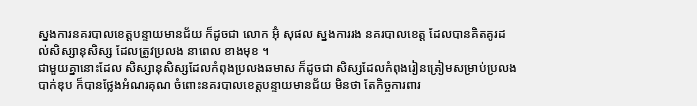ស្នងការនគរបាលខេត្តបន្ទាយមានជ័យ ក៏ដូចជា លោក អ៊ុំ សុផល ស្នងការរង នគរបាលខេត្ត ដែលបានគិតគូរដល់សិស្សានុសិស្ស ដែលត្រូវប្រលង នាពេល ខាងមុខ ។
ជាមួយគ្នានោះដែល សិស្សានុសិស្សដែលកំពុងប្រលងឆមាស ក៏ដូចជា សិស្សដែលកំពុងរៀនត្រៀមសម្រាប់ប្រលងបាក់ឌុប ក៏បានថ្លែងអំណរគុណ ចំពោះនគរបាលខេត្តបន្ទាយមានជ័យ មិនថា តែកិច្ចការពារ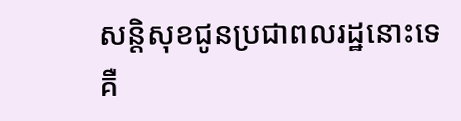សន្តិសុខជូនប្រជាពលរដ្ឋនោះទេ គឺ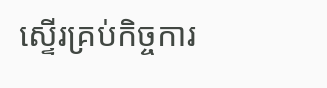ស្ទើរគ្រប់កិច្ចការ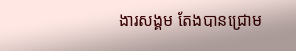ងារសង្គម តែងបានជ្រោម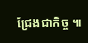ជ្រែងជាកិច្ច ៕